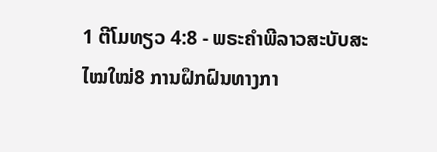1 ຕີໂມທຽວ 4:8 - ພຣະຄຳພີລາວສະບັບສະໄໝໃໝ່8 ການຝຶກຝົນທາງກາ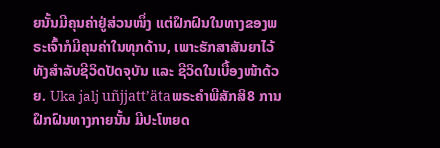ຍນັ້ນມີຄຸນຄ່າຢູ່ສ່ວນໜຶ່ງ ແຕ່ຝຶກຝົນໃນທາງຂອງພຣະເຈົ້າກໍມີຄຸນຄ່າໃນທຸກດ້ານ, ເພາະຮັກສາສັນຍາໄວ້ທັງສຳລັບຊີວິດປັດຈຸບັນ ແລະ ຊີວິດໃນເບື້ອງໜ້າດ້ວຍ. Uka jalj uñjjattʼätaພຣະຄຳພີສັກສິ8 ການຝຶກຝົນທາງກາຍນັ້ນ ມີປະໂຫຍດ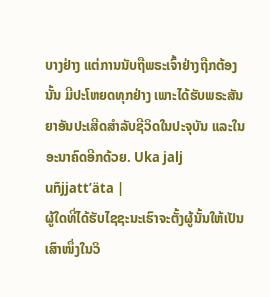ບາງຢ່າງ ແຕ່ການນັບຖືພຣະເຈົ້າຢ່າງຖືກຕ້ອງນັ້ນ ມີປະໂຫຍດທຸກຢ່າງ ເພາະໄດ້ຮັບພຣະສັນຍາອັນປະເສີດສຳລັບຊີວິດໃນປະຈຸບັນ ແລະໃນອະນາຄົດອີກດ້ວຍ. Uka jalj uñjjattʼäta |
ຜູ້ໃດທີ່ໄດ້ຮັບໄຊຊະນະເຮົາຈະຕັ້ງຜູ້ນັ້ນໃຫ້ເປັນເສົາໜຶ່ງໃນວິ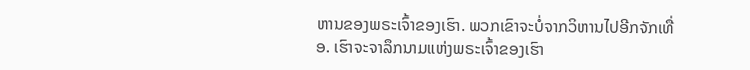ຫານຂອງພຣະເຈົ້າຂອງເຮົາ. ພວກເຂົາຈະບໍ່ຈາກວິຫານໄປອີກຈັກເທື່ອ. ເຮົາຈະຈາລຶກນາມແຫ່ງພຣະເຈົ້າຂອງເຮົາ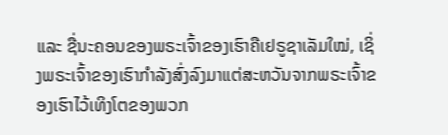ແລະ ຊື່ນະຄອນຂອງພຣະເຈົ້າຂອງເຮົາຄືເຢຣູຊາເລັມໃໝ່, ເຊິ່ງພຣະເຈົ້າຂອງເຮົາກຳລັງສົ່ງລົງມາແຕ່ສະຫວັນຈາກພຣະເຈົ້າຂອງເຮົາໄວ້ເທິງໂຕຂອງພວກ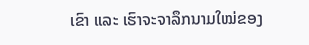ເຂົາ ແລະ ເຮົາຈະຈາລຶກນາມໃໝ່ຂອງ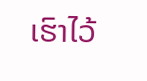ເຮົາໄວ້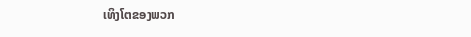ເທິງໂຕຂອງພວກ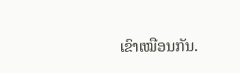ເຂົາເໝືອນກັນ.